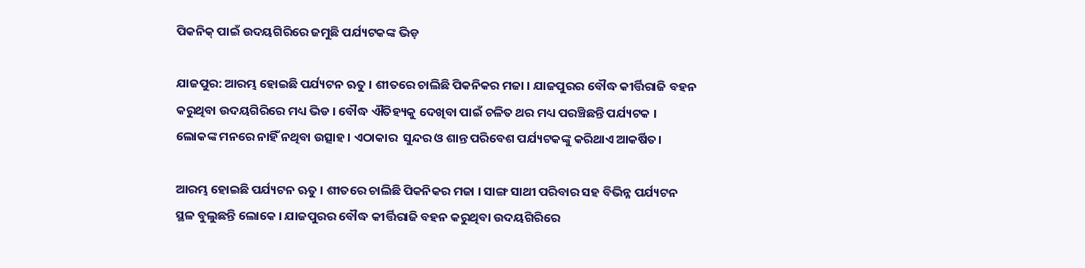ପିକନିକ୍ ପାଇଁ ଉଦୟଗିରିରେ ଜମୁଛି ପର୍ଯ୍ୟଟକଙ୍କ ଭିଡ଼

ଯାଜପୁର: ଆରମ୍ଭ ହୋଇଛି ପର୍ଯ୍ୟଟନ ଋତୁ । ଶୀତରେ ଚାଲିଛି ପିକନିକର ମଜା । ଯାଜପୁରର ବୌଦ୍ଧ କୀର୍ତ୍ତିରାଜି ବହନ କରୁଥିବା ଉଦୟଗିରିରେ ମଧ୍ୟ ଭିଡ । ବୌଦ୍ଧ ଐତିହ୍ୟକୁ ଦେଖିବା ପାଇଁ ଚଳିତ ଥର ମଧ୍ୟ ପରଞ୍ଚିଛନ୍ତି ପର୍ଯ୍ୟଟକ । ଲୋକଙ୍କ ମନରେ ନାହିଁ ନଥିବା ଉତ୍ସାହ। ଏଠାକାର  ସୁନ୍ଦର ଓ ଶାନ୍ତ ପରିବେଶ ପର୍ଯ୍ୟଟକଙ୍କୁ କରିଥାଏ ଆକର୍ଷିତ।

ଆରମ୍ଭ ହୋଇଛି ପର୍ଯ୍ୟଟନ ଋତୁ । ଶୀତରେ ଚାଲିଛି ପିକନିକର ମଜା । ସାଙ୍ଗ ସାଥୀ ପରିବାର ସହ ବିଭିନ୍ନ ପର୍ଯ୍ୟଟନ ସ୍ଥଳ ବୁଲୁଛନ୍ତି ଲୋକେ । ଯାଜପୁରର ବୌଦ୍ଧ କୀର୍ତ୍ତିରାଜି ବହନ କରୁଥିବା ଉଦୟଗିରିରେ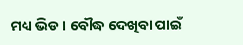ମଧ୍ୟ ଭିଡ । ବୌଦ୍ଧ ଦେଖିବା ପାଇଁ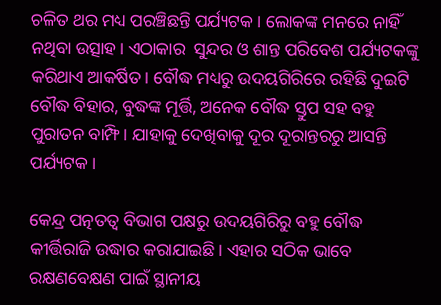ଚଳିତ ଥର ମଧ୍ୟ ପରଞ୍ଚିଛନ୍ତି ପର୍ଯ୍ୟଟକ । ଲୋକଙ୍କ ମନରେ ନାହିଁ ନଥିବା ଉତ୍ସାହ। ଏଠାକାର  ସୁନ୍ଦର ଓ ଶାନ୍ତ ପରିବେଶ ପର୍ଯ୍ୟଟକଙ୍କୁ କରିଥାଏ ଆକର୍ଷିତ। ବୌଦ୍ଧ ମଧ୍ୟରୁ ଉଦୟଗିରିରେ ରହିଛି ଦୁଇଟି ବୌଦ୍ଧ ବିହାର, ବୁଦ୍ଧଙ୍କ ମୂର୍ତ୍ତି, ଅନେକ ବୌଦ୍ଧ ସ୍ତୁପ ସହ ବହୁ ପୁରାତନ ବାମ୍ଫି। ଯାହାକୁ ଦେଖିବାକୁ ଦୂର ଦୂରାନ୍ତରରୁ ଆସନ୍ତି ପର୍ଯ୍ୟଟକ ।

କେନ୍ଦ୍ର ପତ୍ନତତ୍ୱ ବିଭାଗ ପକ୍ଷରୁ ଉଦୟଗିରିରୁ ବହୁ ବୌଦ୍ଧ କୀର୍ତ୍ତିରାଜି ଉଦ୍ଧାର କରାଯାଇଛି। ଏହାର ସଠିକ ଭାବେ ରକ୍ଷଣବେକ୍ଷଣ ପାଇଁ ସ୍ଥାନୀୟ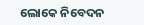ଲୋକେ ନିବେଦନ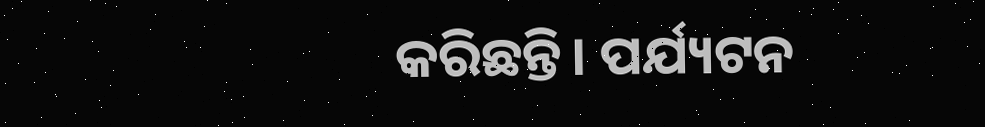କରିଛନ୍ତି। ପର୍ଯ୍ୟଟନ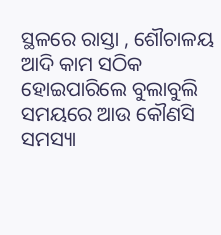ସ୍ଥଳରେ ରାସ୍ତା , ଶୌଚାଳୟ ଆଦି କାମ ସଠିକ ହୋଇପାରିଲେ ବୁଲାବୁଲି ସମୟରେ ଆଉ କୌଣସି ସମସ୍ୟା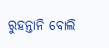ରୁହନ୍ତାନି ବୋଲି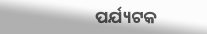ପର୍ଯ୍ୟଟକ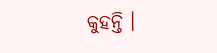କୁହନ୍ତି ।